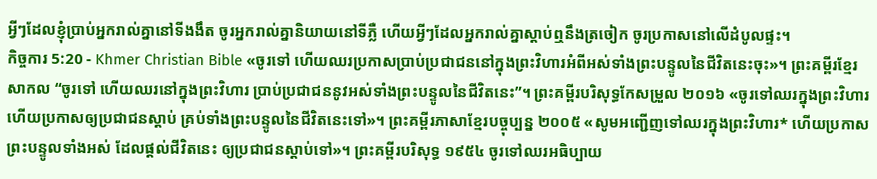អ្វីៗដែលខ្ញុំប្រាប់អ្នករាល់គ្នានៅទីងងឹត ចូរអ្នករាល់គ្នានិយាយនៅទីភ្លឺ ហើយអ្វីៗដែលអ្នករាល់គ្នាស្ដាប់ឮនឹងត្រចៀក ចូរប្រកាសនៅលើដំបូលផ្ទះ។
កិច្ចការ 5:20 - Khmer Christian Bible «ចូរទៅ ហើយឈរប្រកាសប្រាប់ប្រជាជននៅក្នុងព្រះវិហារអំពីអស់ទាំងព្រះបន្ទូលនៃជីវិតនេះចុះ»។ ព្រះគម្ពីរខ្មែរសាកល “ចូរទៅ ហើយឈរនៅក្នុងព្រះវិហារ ប្រាប់ប្រជាជននូវអស់ទាំងព្រះបន្ទូលនៃជីវិតនេះ”។ ព្រះគម្ពីរបរិសុទ្ធកែសម្រួល ២០១៦ «ចូរទៅឈរក្នុងព្រះវិហារ ហើយប្រកាសឲ្យប្រជាជនស្ដាប់ គ្រប់ទាំងព្រះបន្ទូលនៃជីវិតនេះទៅ»។ ព្រះគម្ពីរភាសាខ្មែរបច្ចុប្បន្ន ២០០៥ «សូមអញ្ជើញទៅឈរក្នុងព្រះវិហារ* ហើយប្រកាសព្រះបន្ទូលទាំងអស់ ដែលផ្ដល់ជីវិតនេះ ឲ្យប្រជាជនស្ដាប់ទៅ»។ ព្រះគម្ពីរបរិសុទ្ធ ១៩៥៤ ចូរទៅឈរអធិប្បាយ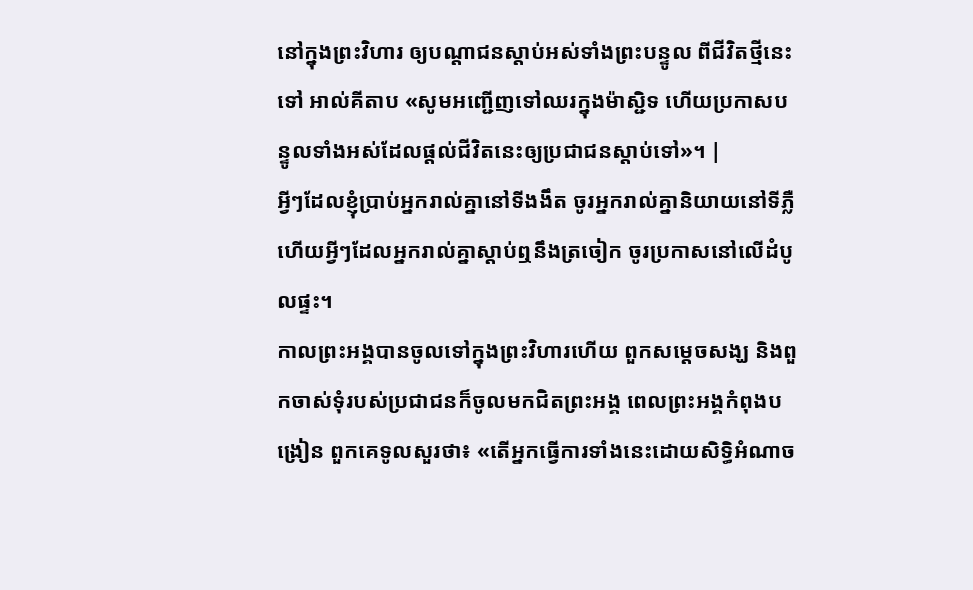នៅក្នុងព្រះវិហារ ឲ្យបណ្តាជនស្តាប់អស់ទាំងព្រះបន្ទូល ពីជីវិតថ្មីនេះទៅ អាល់គីតាប «សូមអញ្ជើញទៅឈរក្នុងម៉ាស្ជិទ ហើយប្រកាសបន្ទូលទាំងអស់ដែលផ្ដល់ជីវិតនេះឲ្យប្រជាជនស្ដាប់ទៅ»។ |
អ្វីៗដែលខ្ញុំប្រាប់អ្នករាល់គ្នានៅទីងងឹត ចូរអ្នករាល់គ្នានិយាយនៅទីភ្លឺ ហើយអ្វីៗដែលអ្នករាល់គ្នាស្ដាប់ឮនឹងត្រចៀក ចូរប្រកាសនៅលើដំបូលផ្ទះ។
កាលព្រះអង្គបានចូលទៅក្នុងព្រះវិហារហើយ ពួកសម្ដេចសង្ឃ និងពួកចាស់ទុំរបស់ប្រជាជនក៏ចូលមកជិតព្រះអង្គ ពេលព្រះអង្គកំពុងបង្រៀន ពួកគេទូលសួរថា៖ «តើអ្នកធ្វើការទាំងនេះដោយសិទ្ធិអំណាច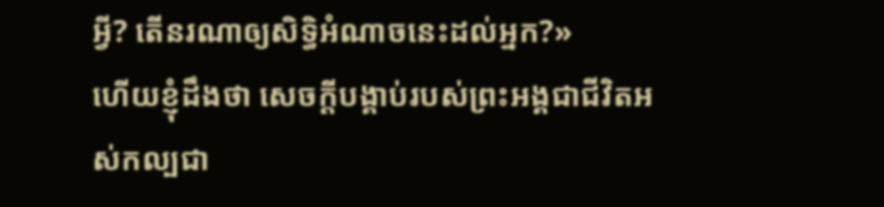អ្វី? តើនរណាឲ្យសិទ្ធិអំណាចនេះដល់អ្នក?»
ហើយខ្ញុំដឹងថា សេចក្ដីបង្គាប់របស់ព្រះអង្គជាជីវិតអស់កល្បជា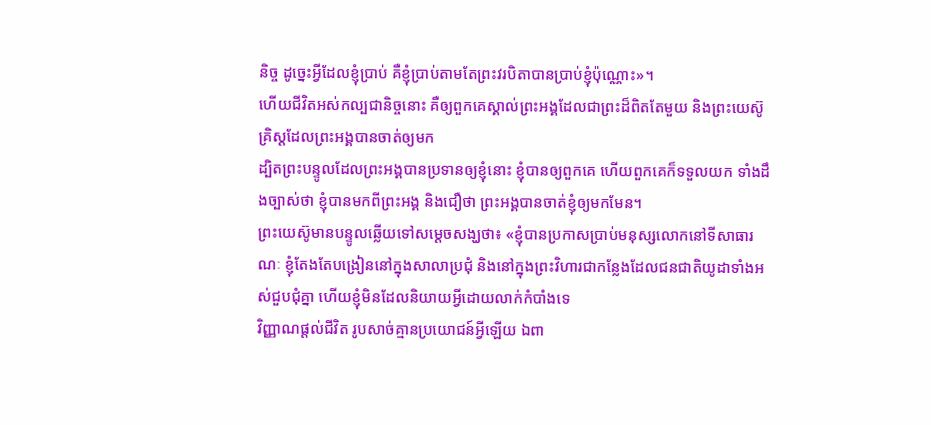និច្ច ដូច្នេះអ្វីដែលខ្ញុំប្រាប់ គឺខ្ញុំប្រាប់តាមតែព្រះវរបិតាបានប្រាប់ខ្ញុំប៉ុណ្ណោះ»។
ហើយជីវិតអស់កល្បជានិច្ចនោះ គឺឲ្យពួកគេស្គាល់ព្រះអង្គដែលជាព្រះដ៏ពិតតែមួយ និងព្រះយេស៊ូគ្រិស្ដដែលព្រះអង្គបានចាត់ឲ្យមក
ដ្បិតព្រះបន្ទូលដែលព្រះអង្គបានប្រទានឲ្យខ្ញុំនោះ ខ្ញុំបានឲ្យពួកគេ ហើយពួកគេក៏ទទួលយក ទាំងដឹងច្បាស់ថា ខ្ញុំបានមកពីព្រះអង្គ និងជឿថា ព្រះអង្គបានចាត់ខ្ញុំឲ្យមកមែន។
ព្រះយេស៊ូមានបន្ទូលឆ្លើយទៅសម្ដេចសង្ឃថា៖ «ខ្ញុំបានប្រកាសប្រាប់មនុស្សលោកនៅទីសាធារណៈ ខ្ញុំតែងតែបង្រៀននៅក្នុងសាលាប្រជុំ និងនៅក្នុងព្រះវិហារជាកន្លែងដែលជនជាតិយូដាទាំងអស់ជួបជុំគ្នា ហើយខ្ញុំមិនដែលនិយាយអ្វីដោយលាក់កំបាំងទេ
វិញ្ញាណផ្ដល់ជីវិត រូបសាច់គ្មានប្រយោជន៍អ្វីឡើយ ឯពា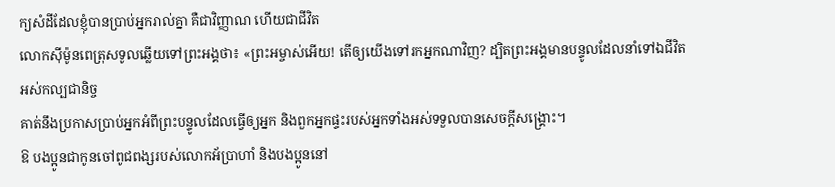ក្យសំដីដែលខ្ញុំបានប្រាប់អ្នករាល់គ្នា គឺជាវិញ្ញាណ ហើយជាជីវិត
លោកស៊ីម៉ូនពេត្រុសទូលឆ្លើយទៅព្រះអង្គថា៖ «ព្រះអម្ចាស់អើយ! តើឲ្យយើងទៅរកអ្នកណាវិញ? ដ្បិតព្រះអង្គមានបន្ទូលដែលនាំទៅឯជីវិតអស់កល្បជានិច្ច
គាត់នឹងប្រកាសប្រាប់អ្នកអំពីព្រះបន្ទូលដែលធ្វើឲ្យអ្នក និងពួកអ្នកផ្ទះរបស់អ្នកទាំងអស់ទទួលបានសេចក្ដីសង្គ្រោះ។
ឱ បងប្អូនជាកូនចៅពូជពង្សរបស់លោកអ័ប្រាហាំ និងបងប្អូននៅ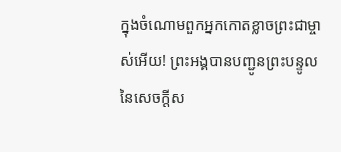ក្នុងចំណោមពួកអ្នកកោតខ្លាចព្រះជាម្ចាស់អើយ! ព្រះអង្គបានបញ្ជូនព្រះបន្ទូលនៃសេចក្ដីស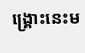ង្គ្រោះនេះម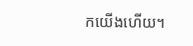កយើងហើយ។